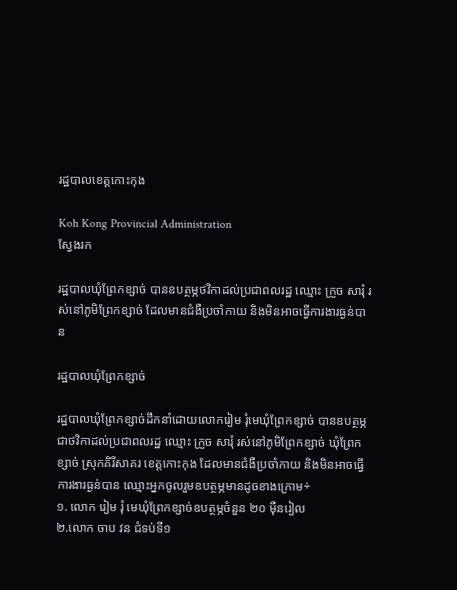រដ្ឋបាលខេត្តកោះកុង

Koh Kong Provincial Administration
ស្វែងរក

រដ្ឋបាលឃុំព្រែកខ្សាច់ បានឧបត្ថម្ភថវិកាដល់ប្រជាពលរដ្ឋ ឈ្មោះ ក្រួច សារុំ រស់នៅភូមិព្រែកខ្សាច់ ដែលមានជំងឺប្រចាំកាយ និងមិនអាចធ្វើការងារធ្ងន់បាន

រដ្ឋបាលឃុំព្រែកខ្សាច់

រដ្ឋបាលឃុំព្រែកខ្សាច់ដឹកនាំដោយលោករៀម រុំមេឃុំព្រែកខ្សាច់ បានឧបត្ថម្ភជាថវិកាដល់ប្រជាពលរដ្ឋ ឈ្មោះ ក្រួច សារុំ រស់នៅភូមិព្រែកខ្សាច់ ឃុំព្រែកខ្សាច់ ស្រុកគិរីសាគរ ខេត្តកោះកុង ដែលមានជំងឺប្រចាំកាយ និងមិនអាចធ្វើការងារធ្ងន់បាន ឈ្មោះអ្នកចូលរួមឧបត្ថម្ភមានដូចខាងក្រោម÷
១. លោក រៀម រុំ មេឃុំព្រែកខ្សាច់ឧបត្ថម្ភចំនួន ២០ ម៉ឺនរៀល
២.លោក ចាប វន ជំទប់ទី១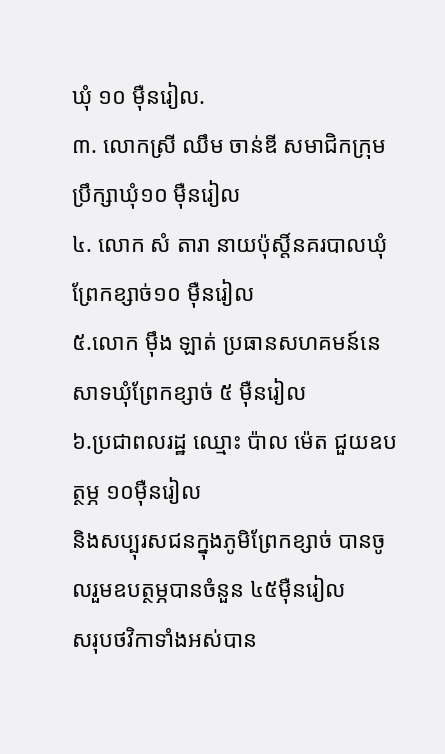ឃុំ ១០ ម៉ឺនរៀល.
៣. លោកស្រី ឈឹម ចាន់ឌី សមាជិកក្រុមប្រឹក្សាឃុំ១០ ម៉ឺនរៀល
៤. លោក សំ តារា នាយប៉ុស្តិ៍នគរបាលឃុំព្រែកខ្សាច់១០ ម៉ឺនរៀល
៥.លោក ម៉ឹង ឡាត់ ប្រធានសហគមន៍នេសាទឃុំព្រែកខ្សាច់ ៥ ម៉ឺនរៀល
៦.ប្រជាពលរដ្ឋ ឈ្មោះ ប៉ាល ម៉េត ជួយឧបត្ថម្ភ ១០ម៉ឺនរៀល
និងសប្បុរសជនក្នុងភូមិព្រែកខ្សាច់ បានចូលរួមឧបត្ថម្ភបានចំនួន ៤៥ម៉ឺនរៀល
សរុបថវិកាទាំងអស់បាន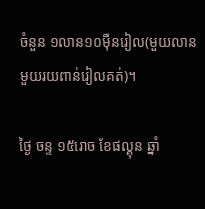ចំនួន ១លាន១០ម៉ឺនរៀល(មួយលានមួយរយពាន់រៀលគត់)។

ថ្ងៃ ចន្ទ ១៥រោច ខែផល្គុន ឆ្នាំ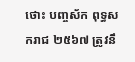ថោះ បញ្ចស័ក ពុទ្ធសករាជ ២៥៦៧ ត្រូវនឹ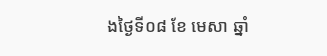ងថ្ងៃទី០៨ ខែ មេសា ឆ្នាំ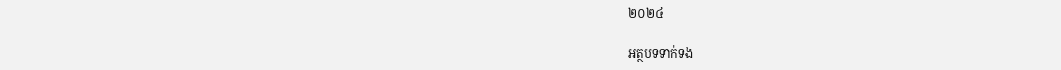២០២៤

អត្ថបទទាក់ទង